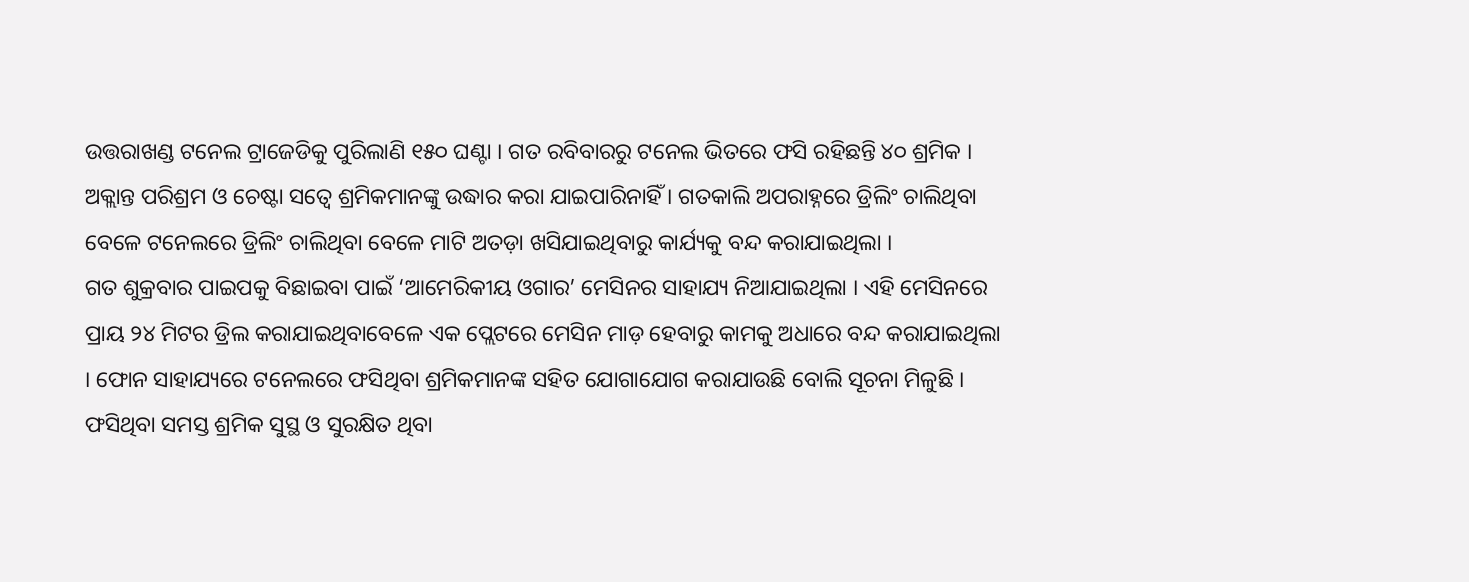ଉତ୍ତରାଖଣ୍ଡ ଟନେଲ ଟ୍ରାଜେଡିକୁ ପୁରିଲାଣି ୧୫୦ ଘଣ୍ଟା । ଗତ ରବିବାରରୁ ଟନେଲ ଭିତରେ ଫସି ରହିଛନ୍ତି ୪୦ ଶ୍ରମିକ । ଅକ୍ଲାନ୍ତ ପରିଶ୍ରମ ଓ ଚେଷ୍ଟା ସତ୍ୱେ ଶ୍ରମିକମାନଙ୍କୁ ଉଦ୍ଧାର କରା ଯାଇପାରିନାହିଁ । ଗତକାଲି ଅପରାହ୍ନରେ ଡ୍ରିଲିଂ ଚାଲିଥିବା ବେଳେ ଟନେଲରେ ଡ୍ରିଲିଂ ଚାଲିଥିବା ବେଳେ ମାଟି ଅତଡ଼ା ଖସିଯାଇଥିବାରୁ କାର୍ଯ୍ୟକୁ ବନ୍ଦ କରାଯାଇଥିଲା ।
ଗତ ଶୁକ୍ରବାର ପାଇପକୁ ବିଛାଇବା ପାଇଁ ‘ଆମେରିକୀୟ ଓଗାର’ ମେସିନର ସାହାଯ୍ୟ ନିଆଯାଇଥିଲା । ଏହି ମେସିନରେ ପ୍ରାୟ ୨୪ ମିଟର ଡ୍ରିଲ କରାଯାଇଥିବାବେଳେ ଏକ ପ୍ଲେଟରେ ମେସିନ ମାଡ଼ ହେବାରୁ କାମକୁ ଅଧାରେ ବନ୍ଦ କରାଯାଇଥିଲା । ଫୋନ ସାହାଯ୍ୟରେ ଟନେଲରେ ଫସିଥିବା ଶ୍ରମିକମାନଙ୍କ ସହିତ ଯୋଗାଯୋଗ କରାଯାଉଛି ବୋଲି ସୂଚନା ମିଳୁଛି । ଫସିଥିବା ସମସ୍ତ ଶ୍ରମିକ ସୁସ୍ଥ ଓ ସୁରକ୍ଷିତ ଥିବା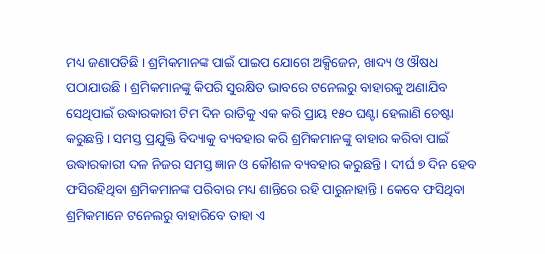ମଧ୍ୟ ଜଣାପଡିଛି । ଶ୍ରମିକମାନଙ୍କ ପାଇଁ ପାଇପ ଯୋଗେ ଅକ୍ସିଜେନ, ଖାଦ୍ୟ ଓ ଔଷଧ ପଠାଯାଉଛି । ଶ୍ରମିକମାନଙ୍କୁ କିପରି ସୁରକ୍ଷିତ ଭାବରେ ଟନେଲରୁ ବାହାରକୁ ଅଣାଯିବ ସେଥିପାଇଁ ଉଦ୍ଧାରକାରୀ ଟିମ ଦିନ ରାତିକୁ ଏକ କରି ପ୍ରାୟ ୧୫୦ ଘଣ୍ଟା ହେଲାଣି ଚେଷ୍ଟା କରୁଛନ୍ତି । ସମସ୍ତ ପ୍ରଯୁକ୍ତି ବିଦ୍ୟାକୁ ବ୍ୟବହାର କରି ଶ୍ରମିକମାନଙ୍କୁ ବାହାର କରିବା ପାଇଁ ଉଦ୍ଧାରକାରୀ ଦଳ ନିଜର ସମସ୍ତ ଜ୍ଞାନ ଓ କୌଶଳ ବ୍ୟବହାର କରୁଛନ୍ତି । ଦୀର୍ଘ ୭ ଦିନ ହେବ ଫସିରହିଥିବା ଶ୍ରମିକମାନଙ୍କ ପରିବାର ମଧ୍ୟ ଶାନ୍ତିରେ ରହି ପାରୁନାହାନ୍ତି । କେବେ ଫସିଥିବା ଶ୍ରମିକମାନେ ଟନେଲରୁ ବାହାରିବେ ତାହା ଏ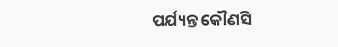ପର୍ଯ୍ୟନ୍ତ କୌଣସି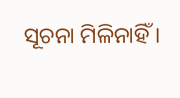ସୂଚନା ମିଳିନାହିଁ ।